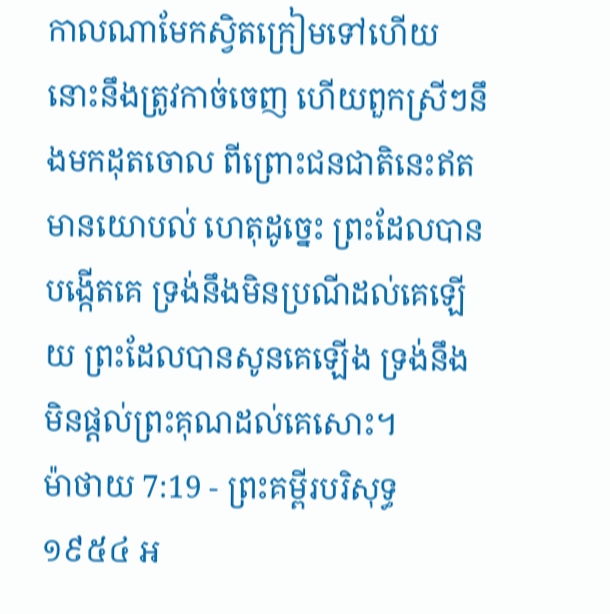កាលណាមែកស្វិតក្រៀមទៅហើយ នោះនឹងត្រូវកាច់ចេញ ហើយពួកស្រីៗនឹងមកដុតចោល ពីព្រោះជនជាតិនេះឥតមានយោបល់ ហេតុដូច្នេះ ព្រះដែលបានបង្កើតគេ ទ្រង់នឹងមិនប្រណីដល់គេឡើយ ព្រះដែលបានសូនគេឡើង ទ្រង់នឹងមិនផ្តល់ព្រះគុណដល់គេសោះ។
ម៉ាថាយ 7:19 - ព្រះគម្ពីរបរិសុទ្ធ ១៩៥៤ អ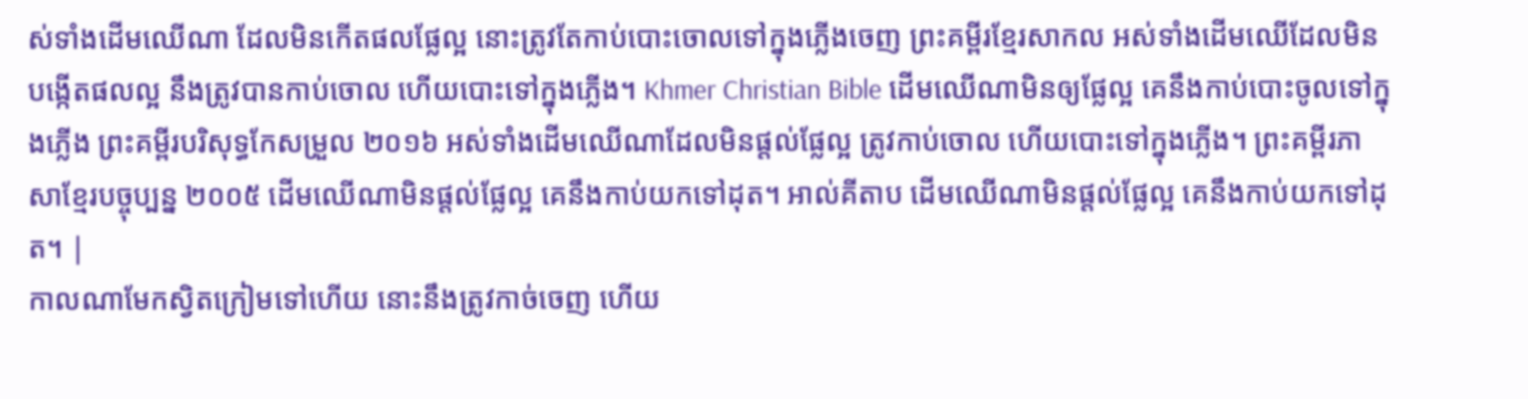ស់ទាំងដើមឈើណា ដែលមិនកើតផលផ្លែល្អ នោះត្រូវតែកាប់បោះចោលទៅក្នុងភ្លើងចេញ ព្រះគម្ពីរខ្មែរសាកល អស់ទាំងដើមឈើដែលមិនបង្កើតផលល្អ នឹងត្រូវបានកាប់ចោល ហើយបោះទៅក្នុងភ្លើង។ Khmer Christian Bible ដើមឈើណាមិនឲ្យផ្លែល្អ គេនឹងកាប់បោះចូលទៅក្នុងភ្លើង ព្រះគម្ពីរបរិសុទ្ធកែសម្រួល ២០១៦ អស់ទាំងដើមឈើណាដែលមិនផ្តល់ផ្លែល្អ ត្រូវកាប់ចោល ហើយបោះទៅក្នុងភ្លើង។ ព្រះគម្ពីរភាសាខ្មែរបច្ចុប្បន្ន ២០០៥ ដើមឈើណាមិនផ្ដល់ផ្លែល្អ គេនឹងកាប់យកទៅដុត។ អាល់គីតាប ដើមឈើណាមិនផ្ដល់ផ្លែល្អ គេនឹងកាប់យកទៅដុត។ |
កាលណាមែកស្វិតក្រៀមទៅហើយ នោះនឹងត្រូវកាច់ចេញ ហើយ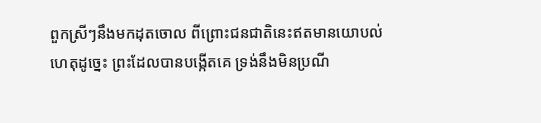ពួកស្រីៗនឹងមកដុតចោល ពីព្រោះជនជាតិនេះឥតមានយោបល់ ហេតុដូច្នេះ ព្រះដែលបានបង្កើតគេ ទ្រង់នឹងមិនប្រណី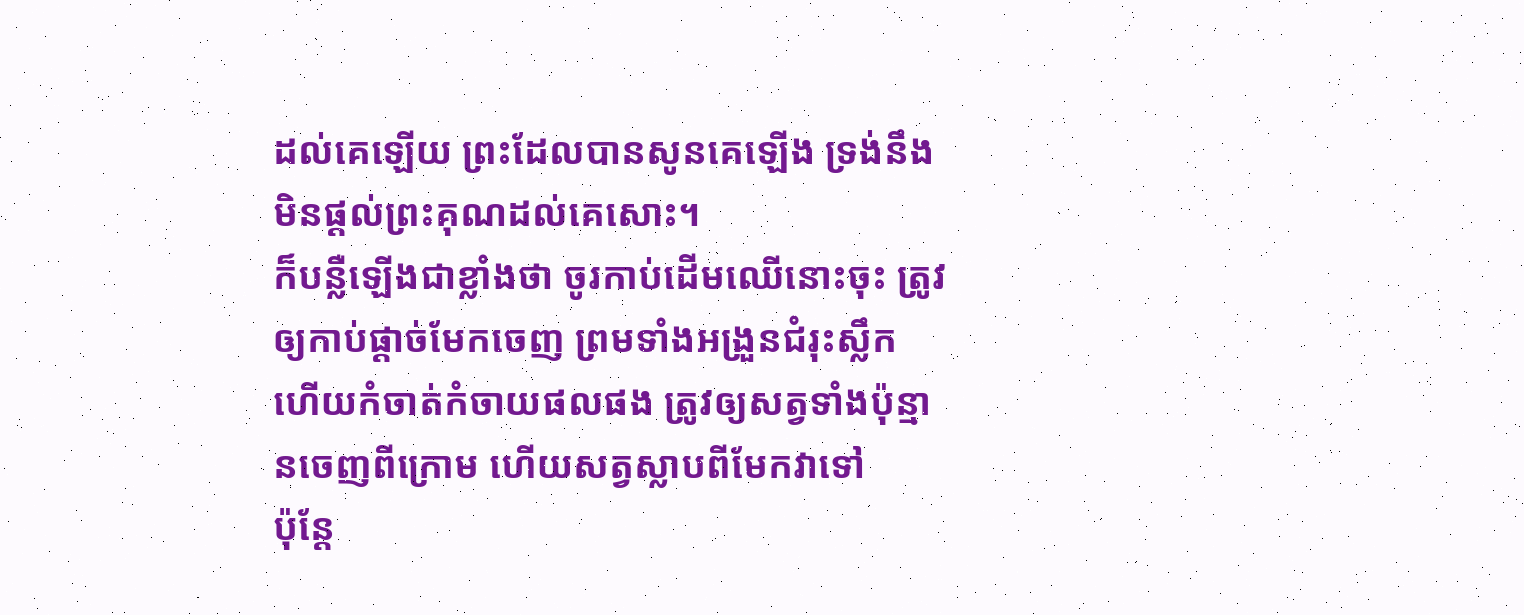ដល់គេឡើយ ព្រះដែលបានសូនគេឡើង ទ្រង់នឹងមិនផ្តល់ព្រះគុណដល់គេសោះ។
ក៏បន្លឺឡើងជាខ្លាំងថា ចូរកាប់ដើមឈើនោះចុះ ត្រូវឲ្យកាប់ផ្តាច់មែកចេញ ព្រមទាំងអង្រួនជំរុះស្លឹក ហើយកំចាត់កំចាយផលផង ត្រូវឲ្យសត្វទាំងប៉ុន្មានចេញពីក្រោម ហើយសត្វស្លាបពីមែកវាទៅ
ប៉ុន្តែ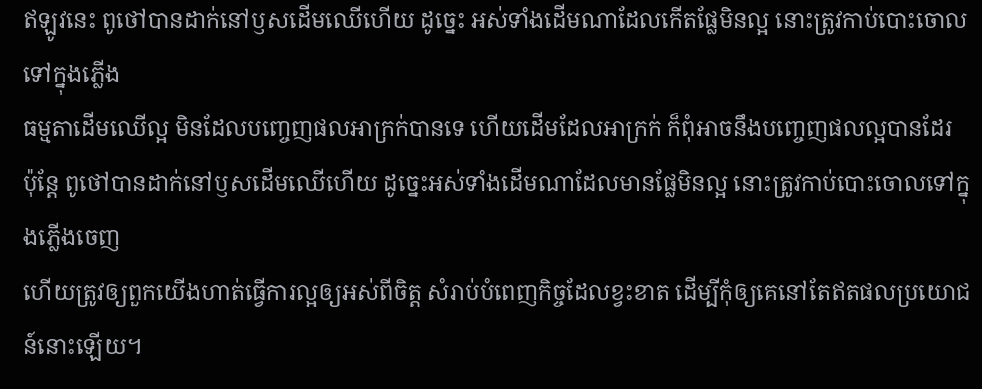ឥឡូវនេះ ពូថៅបានដាក់នៅឫសដើមឈើហើយ ដូច្នេះ អស់ទាំងដើមណាដែលកើតផ្លែមិនល្អ នោះត្រូវកាប់បោះចោលទៅក្នុងភ្លើង
ធម្មតាដើមឈើល្អ មិនដែលបញ្ចេញផលអាក្រក់បានទេ ហើយដើមដែលអាក្រក់ ក៏ពុំអាចនឹងបញ្ចេញផលល្អបានដែរ
ប៉ុន្តែ ពូថៅបានដាក់នៅឫសដើមឈើហើយ ដូច្នេះអស់ទាំងដើមណាដែលមានផ្លែមិនល្អ នោះត្រូវកាប់បោះចោលទៅក្នុងភ្លើងចេញ
ហើយត្រូវឲ្យពួកយើងហាត់ធ្វើការល្អឲ្យអស់ពីចិត្ត សំរាប់បំពេញកិច្ចដែលខ្វះខាត ដើម្បីកុំឲ្យគេនៅតែឥតផលប្រយោជន៍នោះឡើយ។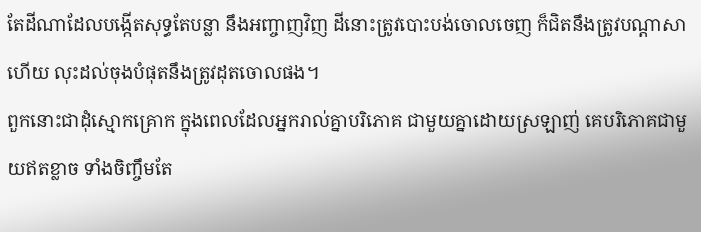តែដីណាដែលបង្កើតសុទ្ធតែបន្លា នឹងអញ្ចាញវិញ ដីនោះត្រូវបោះបង់ចោលចេញ ក៏ជិតនឹងត្រូវបណ្តាសាហើយ លុះដល់ចុងបំផុតនឹងត្រូវដុតចោលផង។
ពួកនោះជាដុំស្មោកគ្រោក ក្នុងពេលដែលអ្នករាល់គ្នាបរិភោគ ជាមួយគ្នាដោយស្រឡាញ់ គេបរិភោគជាមួយឥតខ្លាច ទាំងចិញ្ចឹមតែ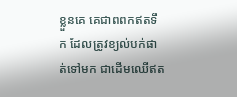ខ្លួនគេ គេជាពពកឥតទឹក ដែលត្រូវខ្យល់បក់ផាត់ទៅមក ជាដើមឈើឥត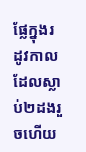ផ្លែក្នុងរដូវកាល ដែលស្លាប់២ដងរួចហើយ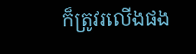ក៏ត្រូវរលើងផង